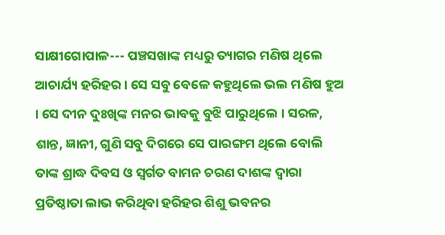ସାକ୍ଷୀଗୋପାଳ--- ପଞ୍ଚସଖାଙ୍କ ମଧ୍ୟରୁ ତ୍ୟାଗର ମଣିଷ ଥିଲେ ଆଚାର୍ଯ୍ୟ ହରିହର । ସେ ସବୁ ବେଳେ କହୁଥିଲେ ଭଲ ମଣିଷ ହୁଅ । ସେ ଦୀନ ଦୁଃଖିଙ୍କ ମନର ଭାବକୁ ବୁଝି ପାରୁଥିଲେ । ସରଳ, ଶାନ୍ତ, ଜ୍ଞାନୀ, ଗୁଣି ସବୁ ଦିଗରେ ସେ ପାରଙ୍ଗମ ଥିଲେ ବୋଲି ତାଙ୍କ ଶ୍ରାଦ୍ଧ ଦିବସ ଓ ସ୍ୱର୍ଗତ ବାମନ ଚରଣ ଦାଶଙ୍କ ଦ୍ୱାରା ପ୍ରତିଷ୍ଠାତା ଲାଭ କରିଥିବା ହରିହର ଶିଶୁ ଭବନର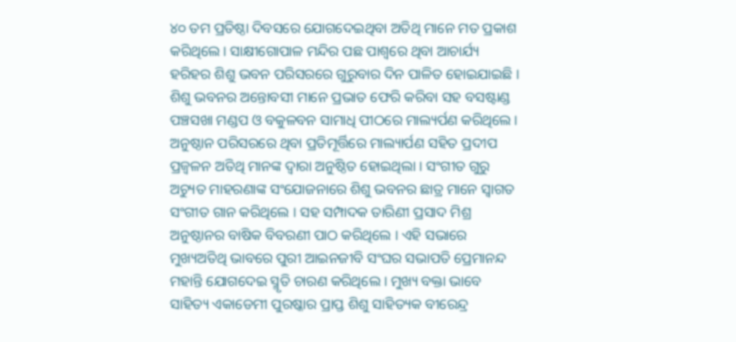୪୦ ତମ ପ୍ରତିଷ୍ଠା ଦିବସରେ ଯୋଗଦେଇଥିବା ଅତିଥି ମାନେ ମତ ପ୍ରକାଶ କରିଥିଲେ । ସାକ୍ଷୀଗୋପାଳ ମନ୍ଦିର ପଛ ପାଶ୍ୱରେ ଥିବା ଆଚାର୍ଯ୍ୟ ହରିହର ଶିଶୁ ଭବନ ପରିସରରେ ଗୁରୁବାର ଦିନ ପାଳିତ ହୋଇଯାଇଛି । ଶିଶୁ ଭବନର ଅନ୍ତୋବସୀ ମାନେ ପ୍ରଭାତ ଫେରି କରିବା ସହ ବସଷ୍ଟାଣ୍ଡ ପଞ୍ଚସଖା ମଣ୍ଡପ ଓ ବକୁଳବନ ସାମାଧି ପୀଠରେ ମାଲ୍ୟର୍ପଣ କରିଥିଲେ । ଅନୁଷ୍ଠାନ ପରିସରରେ ଥିବା ପ୍ରତିମୂର୍ତ୍ତିରେ ମାଲ୍ୟାର୍ପଣ ସହିତ ପ୍ରଦୀପ ପ୍ରଜ୍ୱଳନ ଅତିଥି ମାନଙ୍କ ଦ୍ୱାରା ଅନୁଷ୍ଠିତ ହୋଇଥିଲା । ସଂଗୀତ ଗୁରୁ ଅଚ୍ୟୁତ ମାହରଣାଙ୍କ ସଂଯୋଜନାରେ ଶିଶୁ ଭବନର ଛାତ୍ର ମାନେ ସ୍ୱାଗତ ସଂଗୀତ ଗାନ କରିଥିଲେ । ସହ ସମ୍ପାଦକ ତାରିଣୀ ପ୍ରସାଦ ମିଶ୍ର ଅନୁଷ୍ଠାନର ବାଷିକ ବିବରଣୀ ପାଠ କରିଥିଲେ । ଏହି ସଭାରେ ମୁଖ୍ୟଅତିଥି ଭାବରେ ପୁରୀ ଆଇନଜୀବି ସଂଘର ସଭାପତି ପ୍ରେମାନନ୍ଦ ମହାନ୍ତି ଯୋଗଦେଇ ସ୍ମୃତି ଚାରଣ କରିଥିଲେ । ମୁଖ୍ୟ ବକ୍ତା ଭାବେ ସାହିତ୍ୟ ଏକାଡେମୀ ପୁରଷ୍କାର ପ୍ରାପ୍ତ ଶିଶୁ ସାହିତ୍ୟକ ବୀରେନ୍ଦ୍ର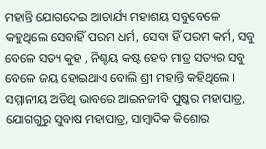ମହାନ୍ତି ଯୋଗଦେଇ ଆଚାର୍ଯ୍ୟ ମହାଶୟ ସବୁବେଳେ କହୁଥିଲେ ସେବାହିଁ ପରମ ଧର୍ମ, ସେବା ହିଁ ପରମ କର୍ମ, ସବୁ ବେଳେ ସତ୍ୟ କୁହ , ନିଶ୍ଚୟ କଷ୍ଟ ହେବ ମାତ୍ର ସତ୍ୟର ସବୁ ବେଳେ ଜୟ ହୋଇଥାଏ ବୋଲି ଶ୍ରୀ ମହାନ୍ତି କହିଥିଲେ । ସମ୍ମାନୀୟ ଅତିଥି ଭାବରେ ଆଇନଜୀବି ପୁଷ୍କର ମହାପାତ୍ର, ଯୋଗଗୁରୁ ସୁବାଷ ମହାପାତ୍ର, ସାମ୍ବାଦିକ କିଶୋର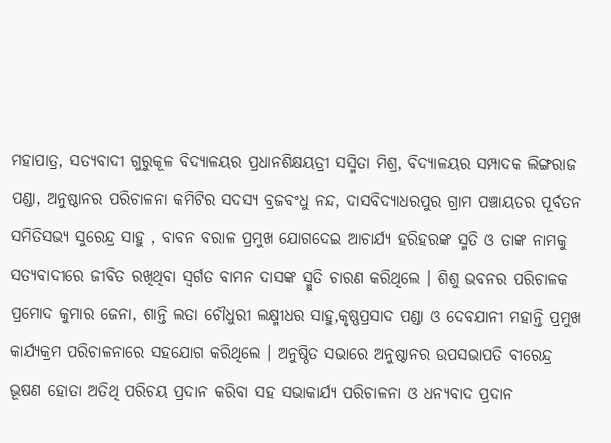ମହାପାତ୍ର, ସତ୍ୟବାଦୀ ଗୁରୁକୂଳ ବିଦ୍ୟାଳୟର ପ୍ରଧାନଶିକ୍ଷୟତ୍ରୀ ସସ୍ମିତା ମିଶ୍ର, ବିଦ୍ୟାଳୟର ସମ୍ପାଦକ ଲିଙ୍ଗରାଜ ପଣ୍ଡା, ଅନୁଷ୍ଠାନର ପରିଚାଳନା କମିଟିର ସଦସ୍ୟ ବ୍ରଜବଂଧୁ ନନ୍ଦ, ଦାସବିଦ୍ୟାଧରପୁର ଗ୍ରାମ ପଞ୍ଚାୟତର ପୂର୍ବତନ ସମିତିସଭ୍ୟ ସୁରେନ୍ଦ୍ର ସାହୁ , ବାବନ ବରାଳ ପ୍ରମୁଖ ଯୋଗଦେଇ ଆଚାର୍ଯ୍ୟ ହରିହରଙ୍କ ସ୍ମତି ଓ ତାଙ୍କ ନାମକୁ ସତ୍ୟବାଦୀରେ ଜୀବିତ ରଖିଥିବା ସ୍ୱର୍ଗତ ବାମନ ଦାସଙ୍କ ସ୍ମୁତି ଚାରଣ କରିଥିଲେ । ଶିଶୁ ଭବନର ପରିଚାଳକ ପ୍ରମୋଦ କୁମାର ଜେନା, ଶାନ୍ତି ଲତା ଚୌଧୁରୀ ଲକ୍ଷ୍ମୀଧର ସାହୁ,କୃଷ୍ଣପ୍ରସାଦ ପଣ୍ଡା ଓ ଦେବଯାନୀ ମହାନ୍ତି ପ୍ରମୁଖ କାର୍ଯ୍ୟକ୍ରମ ପରିଚାଳନାରେ ସହଯୋଗ କରିଥିଲେ । ଅନୁଷ୍ଠିତ ସଭାରେ ଅନୁଷ୍ଠାନର ଉପସଭାପତି ବୀରେନ୍ଦ୍ର ଭୂଷଣ ହୋତା ଅତିଥି ପରିଚୟ ପ୍ରଦାନ କରିବା ସହ ସଭାକାର୍ଯ୍ୟ ପରିଚାଳନା ଓ ଧନ୍ୟବାଦ ପ୍ରଦାନ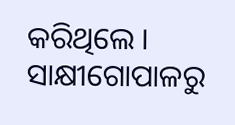କରିଥିଲେ ।
ସାକ୍ଷୀଗୋପାଳରୁ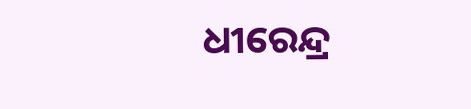ଧୀରେନ୍ଦ୍ର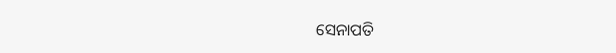ସେନାପତି